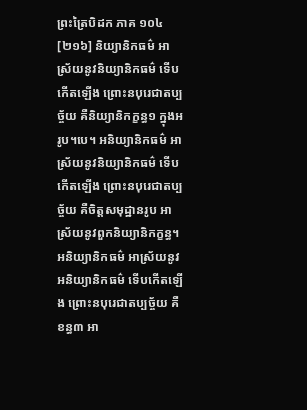ព្រះត្រៃបិដក ភាគ ១០៤
[២១៦] និយ្យានិកធម៌ អាស្រ័យនូវនិយ្យានិកធម៌ ទើបកើតឡើង ព្រោះនបុរេជាតប្បច្ច័យ គឺនិយ្យានិកក្ខន្ធ១ ក្នុងអរូប។បេ។ អនិយ្យានិកធម៌ អាស្រ័យនូវនិយ្យានិកធម៌ ទើបកើតឡើង ព្រោះនបុរេជាតប្បច្ច័យ គឺចិត្តសមុដ្ឋានរូប អាស្រ័យនូវពួកនិយ្យានិកក្ខន្ធ។ អនិយ្យានិកធម៌ អាស្រ័យនូវអនិយ្យានិកធម៌ ទើបកើតឡើង ព្រោះនបុរេជាតប្បច្ច័យ គឺខន្ធ៣ អា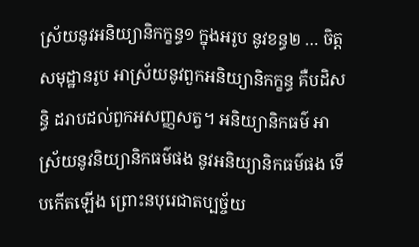ស្រ័យនូវអនិយ្យានិកក្ខន្ធ១ ក្នុងអរូប នូវខន្ធ២ … ចិត្តសមុដ្ឋានរូប អាស្រ័យនូវពួកអនិយ្យានិកក្ខន្ធ គឺបដិសន្ធិ ដរាបដល់ពួកអសញ្ញសត្វ។ អនិយ្យានិកធម៌ អាស្រ័យនូវនិយ្យានិកធម៌ផង នូវអនិយ្យានិកធម៌ផង ទើបកើតឡើង ព្រោះនបុរេជាតប្បច្ច័យ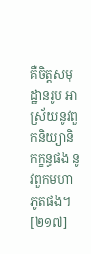គឺចិត្តសមុដ្ឋានរូប អាស្រ័យនូវពួកនិយ្យានិកក្ខន្ធផង នូវពួកមហាភូតផង។
[២១៧]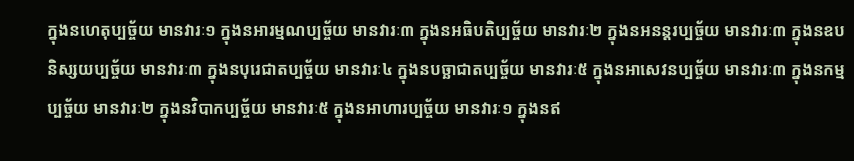ក្នុងនហេតុប្បច្ច័យ មានវារៈ១ ក្នុងនអារម្មណប្បច្ច័យ មានវារៈ៣ ក្នុងនអធិបតិប្បច្ច័យ មានវារៈ២ ក្នុងនអនន្តរប្បច្ច័យ មានវារៈ៣ ក្នុងនឧបនិស្សយប្បច្ច័យ មានវារៈ៣ ក្នុងនបុរេជាតប្បច្ច័យ មានវារៈ៤ ក្នុងនបច្ឆាជាតប្បច្ច័យ មានវារៈ៥ ក្នុងនអាសេវនប្បច្ច័យ មានវារៈ៣ ក្នុងនកម្មប្បច្ច័យ មានវារៈ២ ក្នុងនវិបាកប្បច្ច័យ មានវារៈ៥ ក្នុងនអាហារប្បច្ច័យ មានវារៈ១ ក្នុងនឥ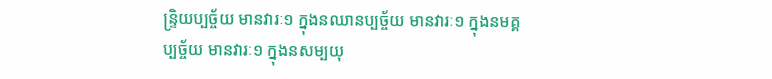ន្ទ្រិយប្បច្ច័យ មានវារៈ១ ក្នុងនឈានប្បច្ច័យ មានវារៈ១ ក្នុងនមគ្គប្បច្ច័យ មានវារៈ១ ក្នុងនសម្បយុ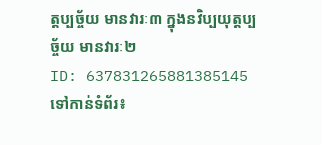ត្តប្បច្ច័យ មានវារៈ៣ ក្នុងនវិប្បយុត្តប្បច្ច័យ មានវារៈ២
ID: 637831265881385145
ទៅកាន់ទំព័រ៖